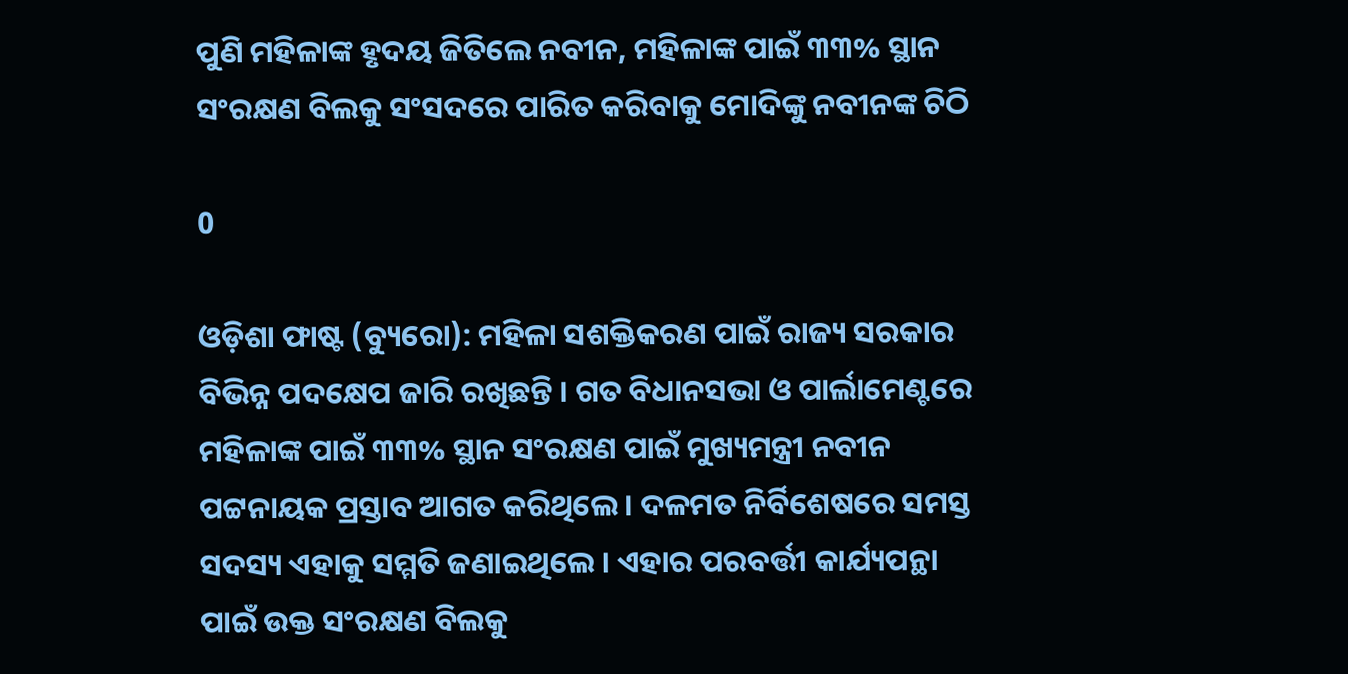ପୁଣି ମହିଳାଙ୍କ ହୃଦୟ ଜିତିଲେ ନବୀନ, ମହିଳାଙ୍କ ପାଇଁ ୩୩% ସ୍ଥାନ ସଂରକ୍ଷଣ ବିଲକୁ ସଂସଦରେ ପାରିତ କରିବାକୁ ମୋଦିଙ୍କୁ ନବୀନଙ୍କ ଚିଠି

0

ଓଡ଼ିଶା ଫାଷ୍ଟ (ବ୍ୟୁରୋ): ମହିଳା ସଶକ୍ତିକରଣ ପାଇଁ ରାଜ୍ୟ ସରକାର ବିଭିନ୍ନ ପଦକ୍ଷେପ ଜାରି ରଖିଛନ୍ତି । ଗତ ବିଧାନସଭା ଓ ପାର୍ଲାମେଣ୍ଟରେ ମହିଳାଙ୍କ ପାଇଁ ୩୩% ସ୍ଥାନ ସଂରକ୍ଷଣ ପାଇଁ ମୁଖ୍ୟମନ୍ତ୍ରୀ ନବୀନ ପଟ୍ଟନାୟକ ପ୍ରସ୍ତାବ ଆଗତ କରିଥିଲେ । ଦଳମତ ନିର୍ବିଶେଷରେ ସମସ୍ତ ସଦସ୍ୟ ଏହାକୁ ସମ୍ମତି ଜଣାଇଥିଲେ । ଏହାର ପରବର୍ତ୍ତୀ କାର୍ଯ୍ୟପନ୍ଥା ପାଇଁ ଉକ୍ତ ସଂରକ୍ଷଣ ବିଲକୁ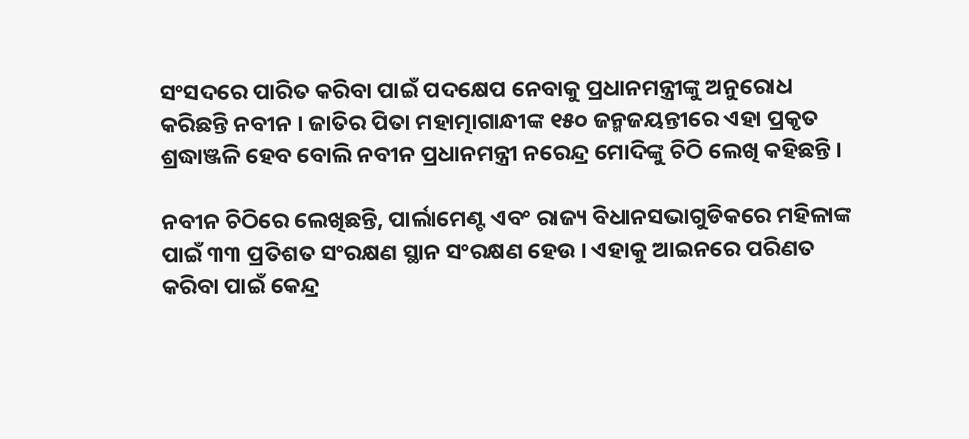ସଂସଦରେ ପାରିତ କରିବା ପାଇଁ ପଦକ୍ଷେପ ନେବାକୁ ପ୍ରଧାନମନ୍ତ୍ରୀଙ୍କୁ ଅନୁରୋଧ କରିଛନ୍ତି ନବୀନ । ଜାତିର ପିତା ମହାତ୍ମାଗାନ୍ଧୀଙ୍କ ୧୫୦ ଜନ୍ମଜୟନ୍ତୀରେ ଏହା ପ୍ରକୃତ ଶ୍ରଦ୍ଧାଞ୍ଜଳି ହେବ ବୋଲି ନବୀନ ପ୍ରଧାନମନ୍ତ୍ରୀ ନରେନ୍ଦ୍ର ମୋଦିଙ୍କୁ ଚିଠି ଲେଖି କହିଛନ୍ତି ।

ନବୀନ ଚିଠିରେ ଲେଖିଛନ୍ତି, ପାର୍ଲାମେଣ୍ଟ ଏବଂ ରାଜ୍ୟ ବିଧାନସଭାଗୁଡିକରେ ମହିଳାଙ୍କ ପାଇଁ ୩୩ ପ୍ରତିଶତ ସଂରକ୍ଷଣ ସ୍ଥାନ ସଂରକ୍ଷଣ ହେଉ । ଏହାକୁ ଆଇନରେ ପରିଣତ କରିବା ପାଇଁ କେନ୍ଦ୍ର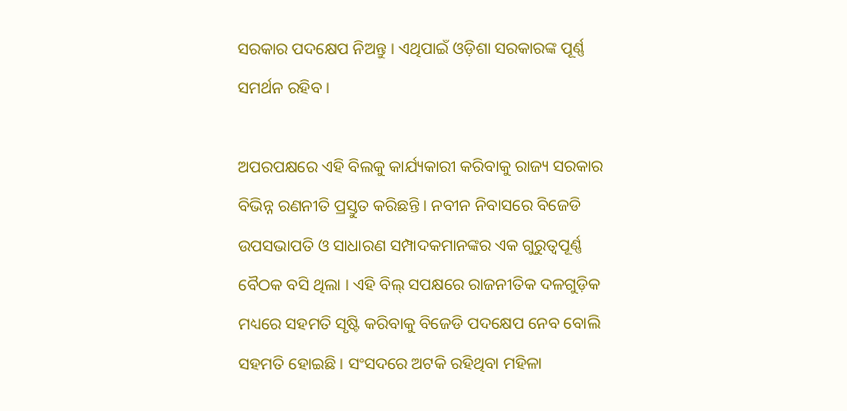ସରକାର ପଦକ୍ଷେପ ନିଅନ୍ତୁ । ଏଥିପାଇଁ ଓଡ଼ିଶା ସରକାରଙ୍କ ପୂର୍ଣ୍ଣ ସମର୍ଥନ ରହିବ ।

ଅପରପକ୍ଷରେ ଏହି ବିଲକୁ କାର୍ଯ୍ୟକାରୀ କରିବାକୁ ରାଜ୍ୟ ସରକାର ବିଭିନ୍ନ ରଣନୀତି ପ୍ରସ୍ତୁତ କରିଛନ୍ତି । ନବୀନ ନିବାସରେ ବିଜେଡି ଉପସଭାପତି ଓ ସାଧାରଣ ସମ୍ପାଦକମାନଙ୍କର ଏକ ଗୁରୁତ୍ୱପୂର୍ଣ୍ଣ ବୈଠକ ବସି ଥିଲା । ଏହି ବିଲ୍ ସପକ୍ଷରେ ରାଜନୀତିକ ଦଳଗୁଡ଼ିକ ମଧ୍ୟରେ ସହମତି ସୃଷ୍ଟି କରିବାକୁ ବିଜେଡି ପଦକ୍ଷେପ ନେବ ବୋଲି ସହମତି ହୋଇଛି । ସଂସଦରେ ଅଟକି ରହିଥିବା ମହିଳା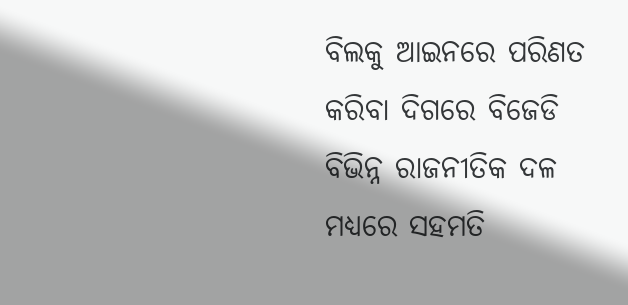ବିଲକୁ ଆଇନରେ ପରିଣତ କରିବା ଦିଗରେ ବିଜେଡି ବିଭିନ୍ନ ରାଜନୀତିକ ଦଳ ମଧ୍ୟରେ ସହମତି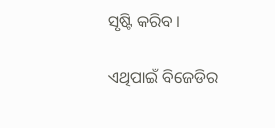ସୃଷ୍ଟି କରିବ ।

ଏଥିପାଇଁ ବିଜେଡିର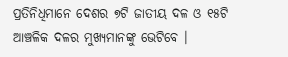ପ୍ରତିନିଧିମାନେ ଦେଶର ୭ଟି ଜାତୀୟ ଦଳ ଓ ୧୫ଟି ଆଞ୍ଚଳିକ ଦଳର ମୁଖ୍ୟମାନଙ୍କୁ ଭେଟିବେ ।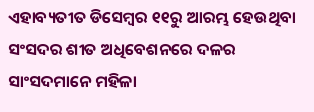ଏହାବ୍ୟତୀତ ଡିସେମ୍ବର ୧୧ରୁ ଆରମ୍ଭ ହେଉଥିବା ସଂସଦର ଶୀତ ଅଧିବେଶନରେ ଦଳର ସାଂସଦମାନେ ମହିଳା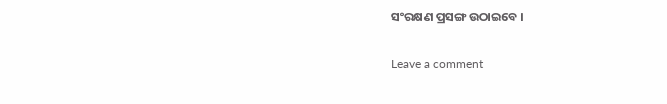ସଂରକ୍ଷଣ ପ୍ରସଙ୍ଗ ଉଠାଇବେ ।

Leave a comment